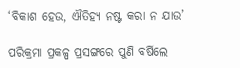‘ବିକାଶ ହେଉ, ଐତିହ୍ୟ ନଷ୍ଟ କରା ନ ଯାଉ’

ପରିକ୍ରମା ପ୍ରକଳ୍ପ ପ୍ରସଙ୍ଗରେ ପୁଣି ବର୍ଷିଲେ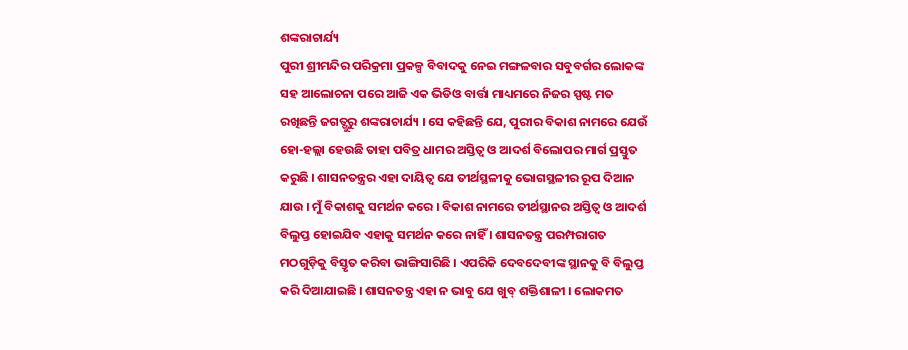ଶଙ୍କରାଚାର୍ଯ୍ୟ
ପୁରୀ ଶ୍ରୀମନ୍ଦିର ପରିକ୍ରମା ପ୍ରକଳ୍ପ ବିବାଦକୁ ନେଇ ମଙ୍ଗଳବାର ସବୁବର୍ଗର ଲୋକଙ୍କ ସହ ଆଲୋଚନା ପରେ ଆଜି ଏକ ଭିଡିଓ ବାର୍ତ୍ତା ମାଧ୍ୟମରେ ନିଜର ସ୍ପଷ୍ଟ ମତ ରଖିଛନ୍ତି ଜଗତ୍ଗୁରୁ ଶଙ୍କରାଚାର୍ଯ୍ୟ । ସେ କହିଛନ୍ତି ଯେ, ପୁରୀର ବିକାଶ ନାମରେ ଯେଉଁ ହୋ-ହଲ୍ଲା ହେଉଛି ତାହା ପବିତ୍ର ଧାମର ଅସ୍ତିତ୍ୱ ଓ ଆଦର୍ଶ ବିଲୋପର ମାର୍ଗ ପ୍ରସ୍ତୁତ କରୁଛି । ଶାସନତନ୍ତ୍ରର ଏହା ଦାୟିତ୍ୱ ଯେ ତୀର୍ଥସ୍ଥଳୀକୁ ଭୋଗସ୍ଥଳୀର ରୂପ ଦିଆନ ଯାଉ । ମୁଁ ବିକାଶକୁ ସମର୍ଥନ କରେ । ବିକାଶ ନାମରେ ତୀର୍ଥସ୍ଥାନର ଅସ୍ତିତ୍ୱ ଓ ଆଦର୍ଶ ବିଲୁପ୍ତ ହୋଇଯିବ ଏହାକୁ ସମର୍ଥନ କରେ ନାହିଁ । ଶାସନତନ୍ତ୍ର ପରମ୍ପରାଗତ ମଠଗୁଡ଼ିକୁ ବିସ୍ତୃତ କରିବା ଭାଙ୍ଗିସାରିଛି । ଏପରିକି ଦେବଦେବୀଙ୍କ ସ୍ଥାନକୁ ବି ବିଲୁପ୍ତ କରି ଦିଆଯାଇଛି । ଶାସନତନ୍ତ୍ର ଏହା ନ ଭାବୁ ଯେ ଖୁବ୍ ଶକ୍ତିଶାଳୀ । ଲୋକମତ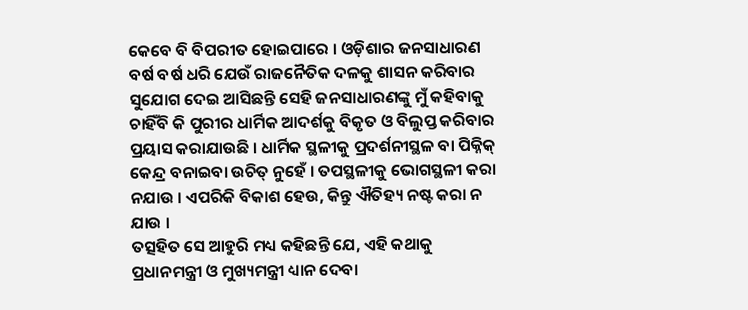କେବେ ବି ବିପରୀତ ହୋଇପାରେ । ଓଡ଼ିଶାର ଜନସାଧାରଣ ବର୍ଷ ବର୍ଷ ଧରି ଯେଉଁ ରାଜନୈତିକ ଦଳକୁ ଶାସନ କରିବାର ସୁଯୋଗ ଦେଇ ଆସିଛନ୍ତି ସେହି ଜନସାଧାରଣଙ୍କୁ ମୁଁ କହିବାକୁ ଚାହିଁବି କି ପୁରୀର ଧାର୍ମିକ ଆଦର୍ଶକୁ ବିକୃତ ଓ ବିଲୁପ୍ତ କରିବାର ପ୍ରୟାସ କରାଯାଉଛି । ଧାର୍ମିକ ସ୍ଥଳୀକୁ ପ୍ରଦର୍ଶନୀସ୍ଥଳ ବା ପିକ୍ନିକ୍ କେନ୍ଦ୍ର ବନାଇବା ଉଚିତ୍ ନୁହେଁ । ତପସ୍ଥଳୀକୁ ଭୋଗସ୍ଥଳୀ କରା ନଯାଉ । ଏପରିକି ବିକାଶ ହେଉ, କିନ୍ତୁ ଐତିହ୍ୟ ନଷ୍ଟ କରା ନ ଯାଉ ।
ତତ୍ସହିତ ସେ ଆହୁରି ମଧ୍ୟ କହିଛନ୍ତି ଯେ, ଏହି କଥାକୁ ପ୍ରଧାନମନ୍ତ୍ରୀ ଓ ମୁଖ୍ୟମନ୍ତ୍ରୀ ଧ୍ୟାନ ଦେବା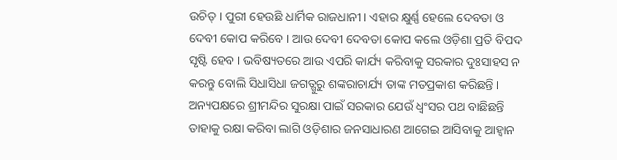ଉଚିତ୍ । ପୁରୀ ହେଉଛି ଧାର୍ମିକ ରାଜଧାନୀ । ଏହାର କ୍ଷୁର୍ଣ୍ଣ ହେଲେ ଦେବତା ଓ ଦେବୀ କୋପ କରିବେ । ଆଉ ଦେବୀ ଦେବତା କୋପ କଲେ ଓଡ଼ିଶା ପ୍ରତି ବିପଦ ସୃଷ୍ଟି ହେବ । ଭବିଷ୍ୟତରେ ଆଉ ଏପରି କାର୍ଯ୍ୟ କରିବାକୁ ସରକାର ଦୁଃସାହସ ନ କରନ୍ତୁ ବୋଲି ସିଧାସିଧା ଜଗତ୍ଗୁରୁ ଶଙ୍କରାଚାର୍ଯ୍ୟ ତାଙ୍କ ମତପ୍ରକାଶ କରିଛନ୍ତି । ଅନ୍ୟପକ୍ଷରେ ଶ୍ରୀମନ୍ଦିର ସୁରକ୍ଷା ପାଇଁ ସରକାର ଯେଉଁ ଧ୍ୱଂସର ପଥ ବାଛିଛନ୍ତି ତାହାକୁ ରକ୍ଷା କରିବା ଲାଗି ଓଡ଼ିଶାର ଜନସାଧାରଣ ଆଗେଇ ଆସିବାକୁ ଆହ୍ୱାନ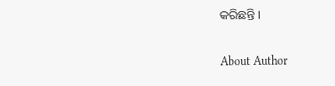କରିଛନ୍ତି ।

About Author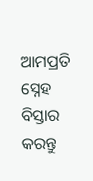ଆମପ୍ରତି ସ୍ନେହ ବିସ୍ତାର କରନ୍ତୁ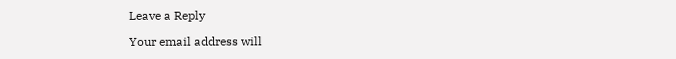Leave a Reply

Your email address will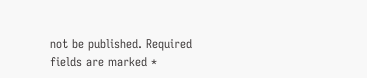not be published. Required fields are marked *